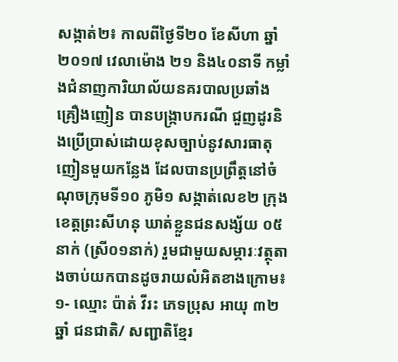សង្កាត់២៖ កាលពីថ្ងៃទី២០ ខែសីហា ឆ្នាំ២០១៧ វេលាម៉ោង ២១ និង៤០នាទី កម្លាំងជំនាញការិយាល័យនគរបាលប្រឆាំងគ្រឿងញៀន បានបង្ក្រាបករណី ជួញដូរនិងប្រើប្រាស់ដោយខុសច្បាប់នូវសារធាតុញៀនមួយកន្លែង ដែលបានប្រព្រឹត្តនៅចំណុចក្រុមទី១០ ភូមិ១ សង្កាត់លេខ២ ក្រុងខេត្តព្រះសីហនុ ឃាត់ខ្លួនជនសង្ស័យ ០៥ នាក់ (ស្រី០១នាក់) រួមជាមួយសម្ភារៈវត្ថុតាងចាប់យកបានដូចរាយលំអិតខាងក្រោម៖
១- ឈ្មោះ ប៉ាត់ វីរះ ភេទប្រុស អាយុ ៣២ ឆ្នាំ ជនជាតិ/ សញ្ជាតិខ្មែរ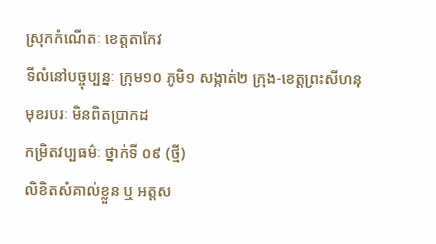ស្រុកកំណើតៈ ខេត្តតាកែវ
ទីលំនៅបច្ចុប្បន្នៈ ក្រុម១០ ភូមិ១ សង្កាត់២ ក្រុង-ខេត្តព្រះសីហនុ
មុខរបរៈ មិនពិតប្រាកដ
កម្រិតវប្បធម៌ៈ ថ្នាក់ទី ០៩ (ថ្មី)
លិខិតសំគាល់ខ្លួន ឬ អត្តស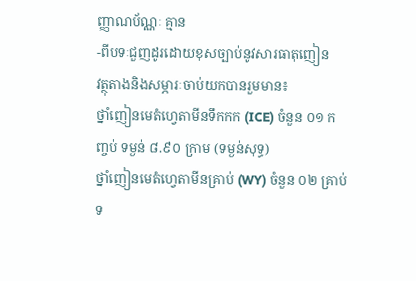ញ្ញាណប័ណ្ណៈ គ្មាន
-ពីបទៈជួញដូរដោយខុសច្បាប់នូវសារធាតុញៀន
វត្ថុតាងនិងសម្ភារៈចាប់យកបានរួមមាន៖
ថ្នាំញៀនមេតំហ្វេតាមីនទឹកកក (ICE) ចំនួន ០១ កញ្ចប់ ទម្ងន់ ៨.៩០ ក្រាម (ទម្ងន់សុទ្ធ)
ថ្នាំញៀនមេតំហ្វេតាមីនគ្រាប់ (WY) ចំនួន ០២ គ្រាប់ ទ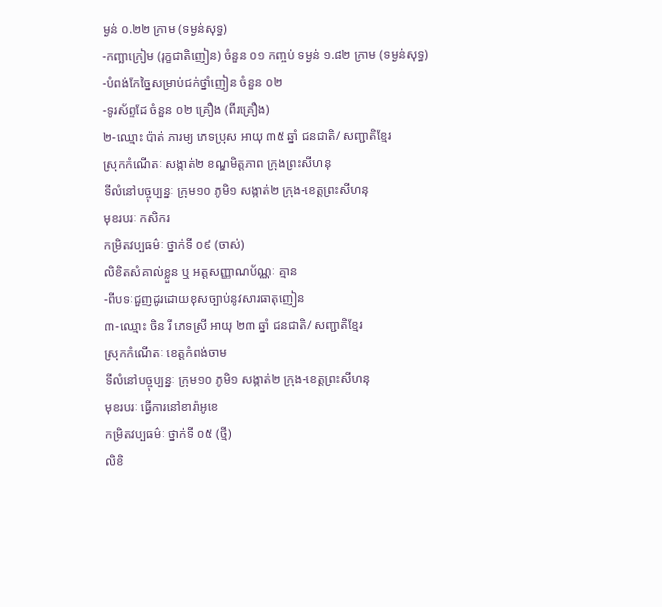ម្ងន់ ០.២២ ក្រាម (ទម្ងន់សុទ្ធ)
-កញ្ឆាក្រៀម (រុក្ខជាតិញៀន) ចំនួន ០១ កញ្ចប់ ទម្ងន់ ១.៨២ ក្រាម (ទម្ងន់សុទ្ធ)
-បំពង់កែច្នៃសម្រាប់ជក់ថ្នាំញៀន ចំនួន ០២
-ទូរស័ព្ទដែ ចំនួន ០២ គ្រឿង (ពីរគ្រឿង)
២-ឈ្មោះ ប៉ាត់ ភារម្យ ភេទប្រុស អាយុ ៣៥ ឆ្នាំ ជនជាតិ/ សញ្ជាតិខ្មែរ
ស្រុកកំណើតៈ សង្កាត់២ ខណ្ឌមិត្តភាព ក្រុងព្រះសីហនុ
ទីលំនៅបច្ចុប្បន្នៈ ក្រុម១០ ភូមិ១ សង្កាត់២ ក្រុង-ខេត្តព្រះសីហនុ
មុខរបរៈ កសិករ
កម្រិតវប្បធម៌ៈ ថ្នាក់ទី ០៩ (ចាស់)
លិខិតសំគាល់ខ្លួន ឬ អត្តសញ្ញាណប័ណ្ណៈ គ្មាន
-ពីបទៈជួញដូរដោយខុសច្បាប់នូវសារធាតុញៀន
៣-ឈ្មោះ ចិន រី ភេទស្រី អាយុ ២៣ ឆ្នាំ ជនជាតិ/ សញ្ជាតិខ្មែរ
ស្រុកកំណើតៈ ខេត្តកំពង់ចាម
ទីលំនៅបច្ចុប្បន្នៈ ក្រុម១០ ភូមិ១ សង្កាត់២ ក្រុង-ខេត្តព្រះសីហនុ
មុខរបរៈ ធ្វើការនៅខារ៉ាអូខេ
កម្រិតវប្បធម៌ៈ ថ្នាក់ទី ០៥ (ថ្មី)
លិខិ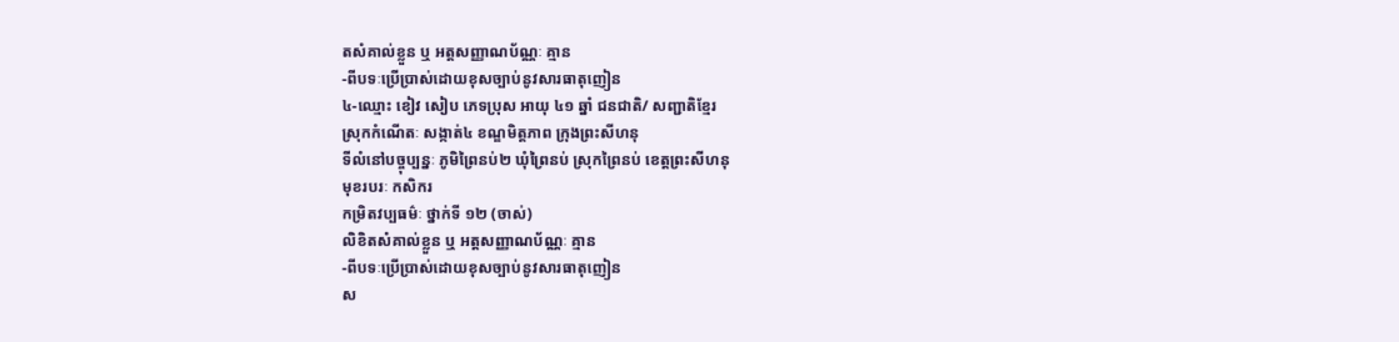តសំគាល់ខ្លួន ឬ អត្តសញ្ញាណប័ណ្ណៈ គ្មាន
-ពីបទៈប្រើប្រាស់ដោយខុសច្បាប់នូវសារធាតុញៀន
៤-ឈ្មោះ ខៀវ សៀប ភេទប្រុស អាយុ ៤១ ឆ្នាំ ជនជាតិ/ សញ្ជាតិខ្មែរ
ស្រុកកំណើតៈ សង្កាត់៤ ខណ្ឌមិត្តភាព ក្រុងព្រះសីហនុ
ទីលំនៅបច្ចុប្បន្នៈ ភូមិព្រៃនប់២ ឃុំព្រៃនប់ ស្រុកព្រៃនប់ ខេត្តព្រះសីហនុ
មុខរបរៈ កសិករ
កម្រិតវប្បធម៌ៈ ថ្នាក់ទី ១២ (ចាស់)
លិខិតសំគាល់ខ្លួន ឬ អត្តសញ្ញាណប័ណ្ណៈ គ្មាន
-ពីបទៈប្រើប្រាស់ដោយខុសច្បាប់នូវសារធាតុញៀន
ស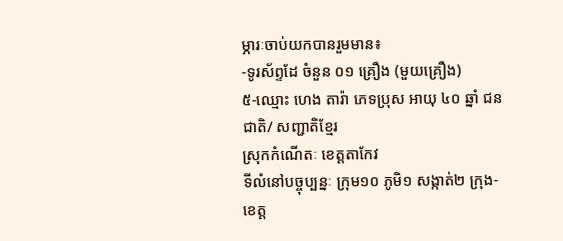ម្ភារៈចាប់យកបានរួមមាន៖
-ទូរស័ព្ទដែ ចំនួន ០១ គ្រឿង (មួយគ្រឿង)
៥-ឈ្មោះ ហេង តារ៉ា ភេទប្រុស អាយុ ៤០ ឆ្នាំ ជនជាតិ/ សញ្ជាតិខ្មែរ
ស្រុកកំណើតៈ ខេត្តតាកែវ
ទីលំនៅបច្ចុប្បន្នៈ ក្រុម១០ ភូមិ១ សង្កាត់២ ក្រុង-ខេត្ត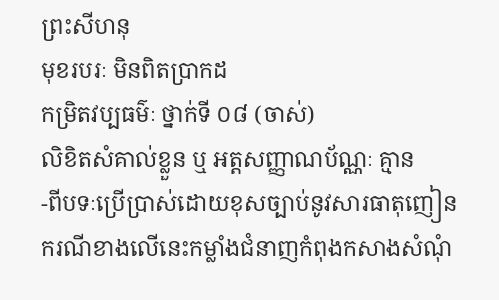ព្រះសីហនុ
មុខរបរៈ មិនពិតប្រាកដ
កម្រិតវប្បធម៌ៈ ថ្នាក់ទី ០៨ (ចាស់)
លិខិតសំគាល់ខ្លួន ឬ អត្តសញ្ញាណប័ណ្ណៈ គ្មាន
-ពីបទៈប្រើប្រាស់ដោយខុសច្បាប់នូវសារធាតុញៀន
ករណីខាងលើនេះកម្លាំងជំនាញកំពុងកសាងសំណុំ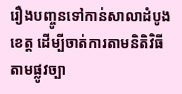រឿងបញ្ចូនទៅកាន់សាលាដំបូងខេត្ត ដើម្បីចាត់ការតាមនិតិវិធីតាមផ្លូវច្បា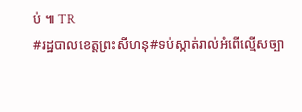ប់ ៕ TR
#រដ្ឋបាលខេត្តព្រះសីហនុ#ទប់ស្កាត់រាល់អំពើល្មើសច្បា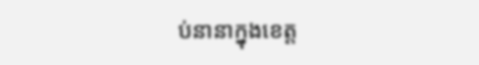ប់នានាក្នុងខេត្ត